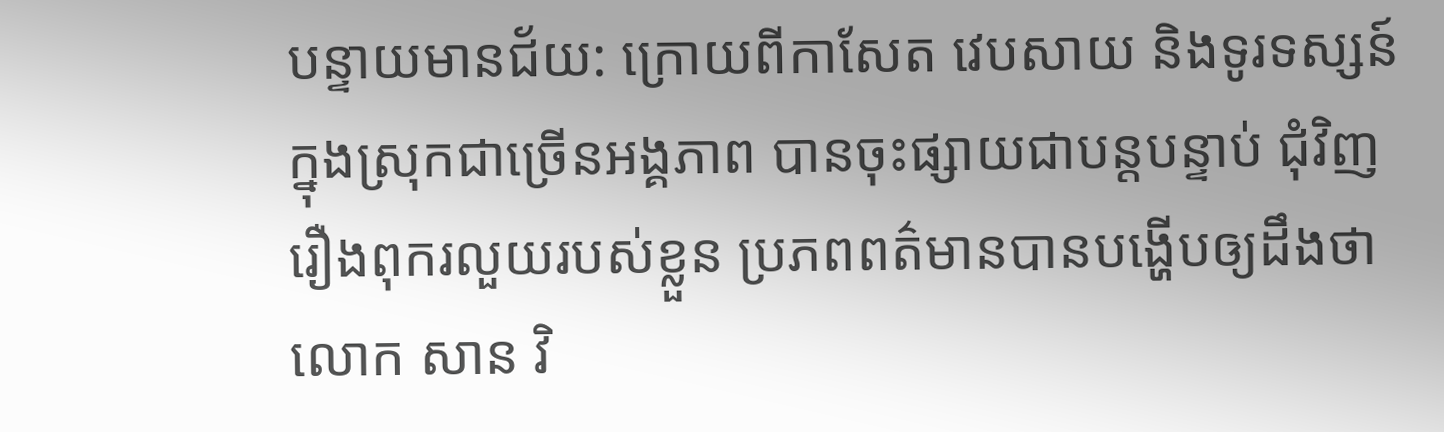បន្ទាយមានជ័យ: ក្រោយពីកាសែត វេបសាយ និងទូរទស្សន៍ ក្នុងស្រុកជាច្រើនអង្គភាព បានចុះផ្សាយជាបន្តបន្ទាប់ ជុំវិញរឿងពុករលួយរបស់ខ្លួន ប្រភពពត៌មានបានបង្ហើបឲ្យដឹងថា លោក សាន វិ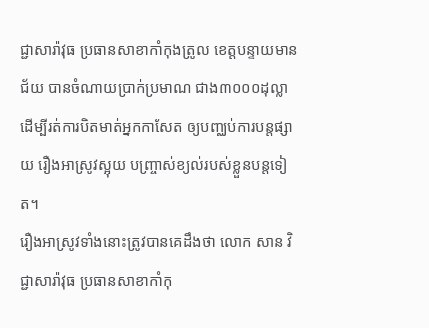ជ្ជាសារ៉ាវុធ ប្រធានសាខាកាំកុងត្រូល ខេត្តបន្ទាយមានជ័យ បានចំណាយប្រាក់ប្រមាណ ជាង៣០០០ដុល្លា ដើម្បីរត់ការបិតមាត់អ្នកកាសែត ឲ្យបញ្ឈប់ការបន្តផ្សាយ រឿងអាស្រូវស្អុយ បញ្ច្រាស់ខ្យល់របស់ខ្លួនបន្តទៀត។
រឿងអាស្រូវទាំងនោះត្រូវបានគេដឹងថា លោក សាន វិជ្ជាសារ៉ាវុធ ប្រធានសាខាកាំកុ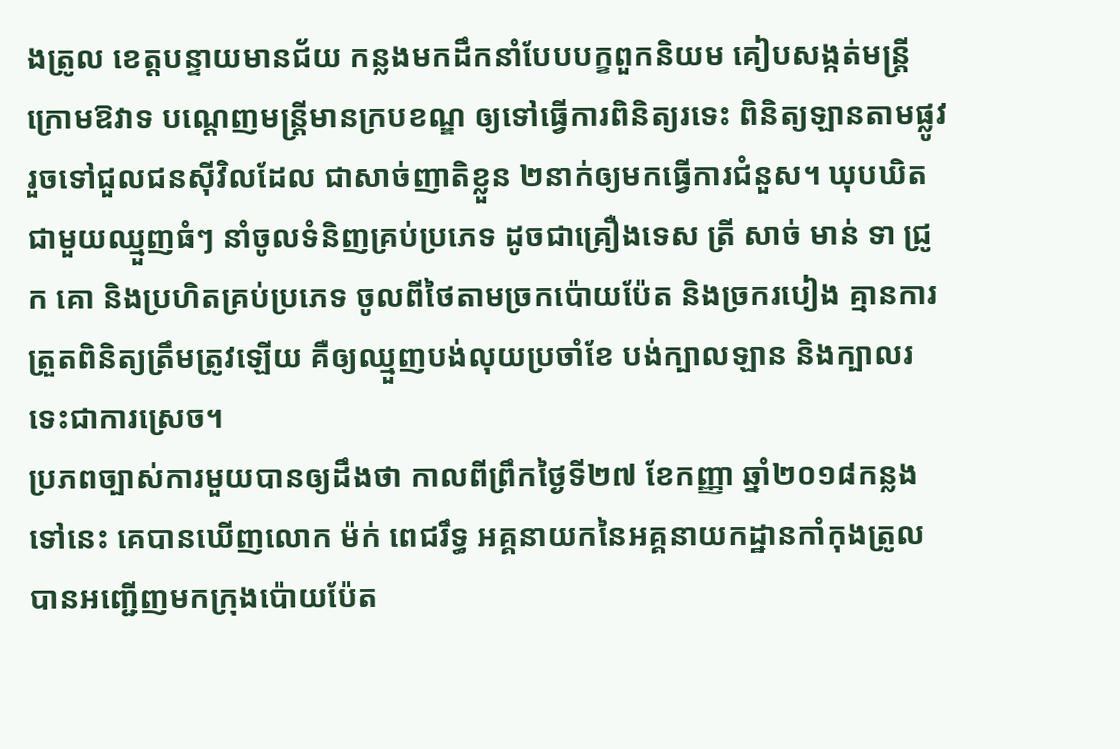ងត្រូល ខេត្តបន្ទាយមានជ័យ កន្លងមកដឹកនាំបែបបក្ខពួកនិយម គៀបសង្កត់មន្ត្រីក្រោមឱវាទ បណ្តេញមន្ត្រីមានក្របខណ្ឌ ឲ្យទៅធ្វើការពិនិត្យរទេះ ពិនិត្យឡានតាមផ្លូវ រួចទៅជួលជនស៊ីវិលដែល ជាសាច់ញាតិខ្លួន ២នាក់ឲ្យមកធ្វើការជំនួស។ ឃុបឃិតជាមួយឈ្មួញធំៗ នាំចូលទំនិញគ្រប់ប្រភេទ ដូចជាគ្រឿងទេស ត្រី សាច់ មាន់ ទា ជ្រូក គោ និងប្រហិតគ្រប់ប្រភេទ ចូលពីថៃតាមច្រកប៉ោយប៉ែត និងច្រករបៀង គ្មានការត្រួតពិនិត្យត្រឹមត្រូវឡើយ គឺឲ្យឈ្មួញបង់លុយប្រចាំខែ បង់ក្បាលឡាន និងក្បាលរទេះជាការស្រេច។
ប្រភពច្បាស់ការមួយបានឲ្យដឹងថា កាលពីព្រឹកថ្ងៃទី២៧ ខែកញ្ញា ឆ្នាំ២០១៨កន្លងទៅនេះ គេបានឃើញលោក ម៉ក់ ពេជរឹទ្ធ អគ្គនាយកនៃអគ្គនាយកដ្ឋានកាំកុងត្រូល បានអញ្ជើញមកក្រុងប៉ោយប៉ែត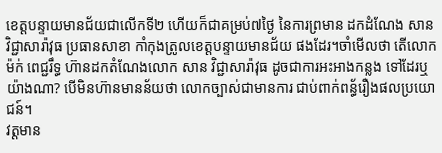ខេត្តបន្ទាយមានជ័យជាលើកទី២ ហើយក៏ជាគម្រប់៧ថ្ងៃ នៃការព្រមាន ដកដំណែង សាន វិជ្ជាសារ៉ាវុធ ប្រធានសាខា កាំកុងត្រូលខេត្តបន្ទាយមានជ័យ ផងដែរ។ចាំមើលថា តើលោក ម៉ក់ ពេជ្ជរឹទ្ធ ហ៊ានដកតំណែងលោក សាន វិជ្ជាសារ៉ាវុធ ដូចជាការអះអាងកន្លង ទៅដែរឬយ៉ាងណា? បើមិនហ៊ានមានន័យថា លោកច្បាស់ជាមានការ ជាប់ពាក់ពន្ធ័រឿងផលប្រយោជន៍។
វត្តមាន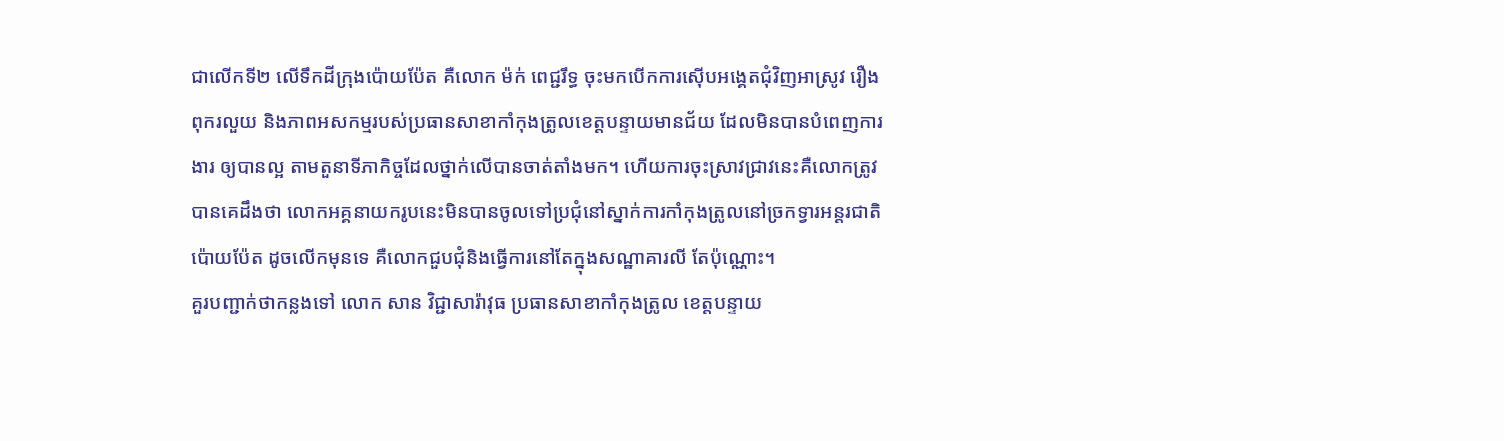ជាលើកទី២ លើទឹកដីក្រុងប៉ោយប៉ែត គឺលោក ម៉ក់ ពេជ្ជរឹទ្ធ ចុះមកបើកការស៊ើបអង្គេតជុំវិញអាស្រូវ រឿងពុករលួយ និងភាពអសកម្មរបស់ប្រធានសាខាកាំកុងត្រូលខេត្តបន្ទាយមានជ័យ ដែលមិនបានបំពេញការងារ ឲ្យបានល្អ តាមតួនាទីភាកិច្ចដែលថ្នាក់លើបានចាត់តាំងមក។ ហើយការចុះស្រាវជ្រាវនេះគឺលោកត្រូវបានគេដឹងថា លោកអគ្គនាយករូបនេះមិនបានចូលទៅប្រជុំនៅស្នាក់ការកាំកុងត្រូលនៅច្រកទ្វារអន្តរជាតិប៉ោយប៉ែត ដូចលើកមុនទេ គឺលោកជួបជុំនិងធ្វើការនៅតែក្នុងសណ្ឋាគារលី តែប៉ុណ្ណោះ។
គួរបញ្ជាក់ថាកន្លងទៅ លោក សាន វិជ្ជាសារ៉ាវុធ ប្រធានសាខាកាំកុងត្រូល ខេត្តបន្ទាយ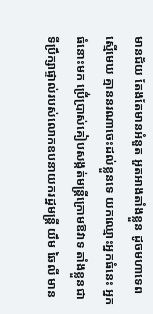មានជ័យ តែងតែមានអំនួត អួតអាងតាំងខ្លួន ដូចមហាទេពស្មើមេឃ គ្មាននរណាចេះដល់ខ្លួនទេ យកឈ្មោះអ្នកធំនេះ អ្នកធំនោះមក ប្រើ់ប្រាស់គៀបសង្កត់មន្ត្រីក្រោមឱវាទ តាំងខ្លួនជាទីប្រឹក្សាផ្ទាល់របស់លោកឧបនាយករដ្ឋមន្ត្រី យឹម ឆៃលី មាន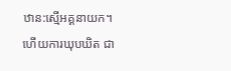ឋាន:ស្មើអគ្គនាយក។ហើយការឃុបឃិត ជា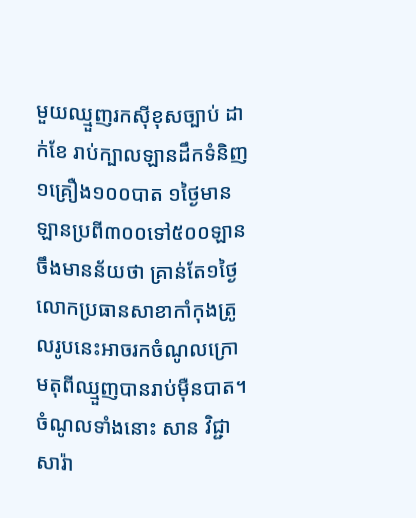មួយឈ្មួញរកស៊ីខុសច្បាប់ ដាក់ខែ រាប់ក្បាលឡានដឹកទំនិញ១គ្រឿង១០០បាត ១ថ្ងៃមានឡានប្រពី៣០០ទៅ៥០០ឡាន ចឹងមានន័យថា គ្រាន់តែ១ថ្ងៃលោកប្រធានសាខាកាំកុងត្រូលរូបនេះអាចរកចំណូលក្រោមតុពីឈ្មួញបានរាប់ម៉ឺនបាត។ចំណូលទាំងនោះ សាន វិជ្ជាសារ៉ា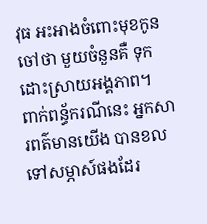វុធ អះអាងចំពោះមុខកូនចៅថា មួយចំនួនគឺ ទុកដោះស្រាយអង្គភាព។
ពាក់ពន្ធ័ករណីនេះ អ្នកសារពត៌មានយើង បានខលទៅសម្ភាស៍ផងដែរ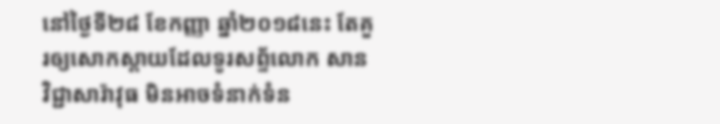នៅថ្ងៃទី២៨ ខែកញ្ញា ឆ្នាំ២០១៨នេះ តែគួរឲ្យសោកស្តាយដែលទូរសព្ទ័លោក សាន វិជ្ជាសារ៉ាវុធ មិនអាចទំនាក់ទំន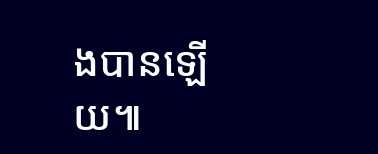ងបានឡើយ៕